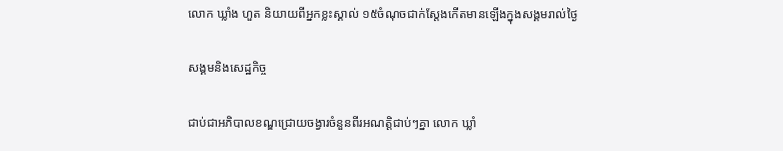លោក ឃ្លាំង ហួត និយាយពីអ្នកខ្លះស្គាល់ ១៥ចំណុចជាក់ស្តែងកើតមានឡើងក្នុងសង្គមរាល់ថ្ងៃ

សង្គមនិងសេដ្ឋកិច្ច

ជាប់ជាអភិបាលខណ្ឌជ្រោយចង្វារចំនួនពីរអណត្តិជាប់ៗគ្នា លោក ឃ្លាំ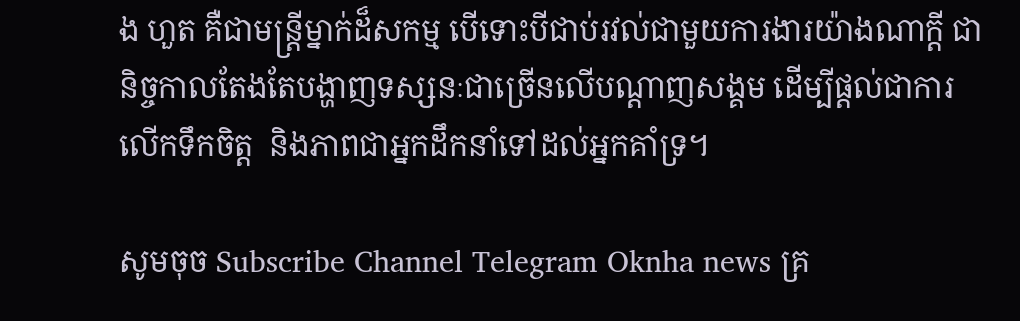ង ហួត គឺជាមន្រ្តីម្នាក់ដ៏សកម្ម បើទោះបីជាប់រវល់ជាមួយការងារយ៉ាងណាក្តី ជានិច្ចកាលតែងតែបង្ហាញទស្សនៈជាច្រើនលើបណ្តាញសង្គម ដើម្បីផ្តល់ជាការលើកទឹកចិត្ត  និងភាពជាអ្នកដឹកនាំទៅដល់អ្នកគាំទ្រ។

សូមចុច Subscribe Channel Telegram Oknha news គ្រ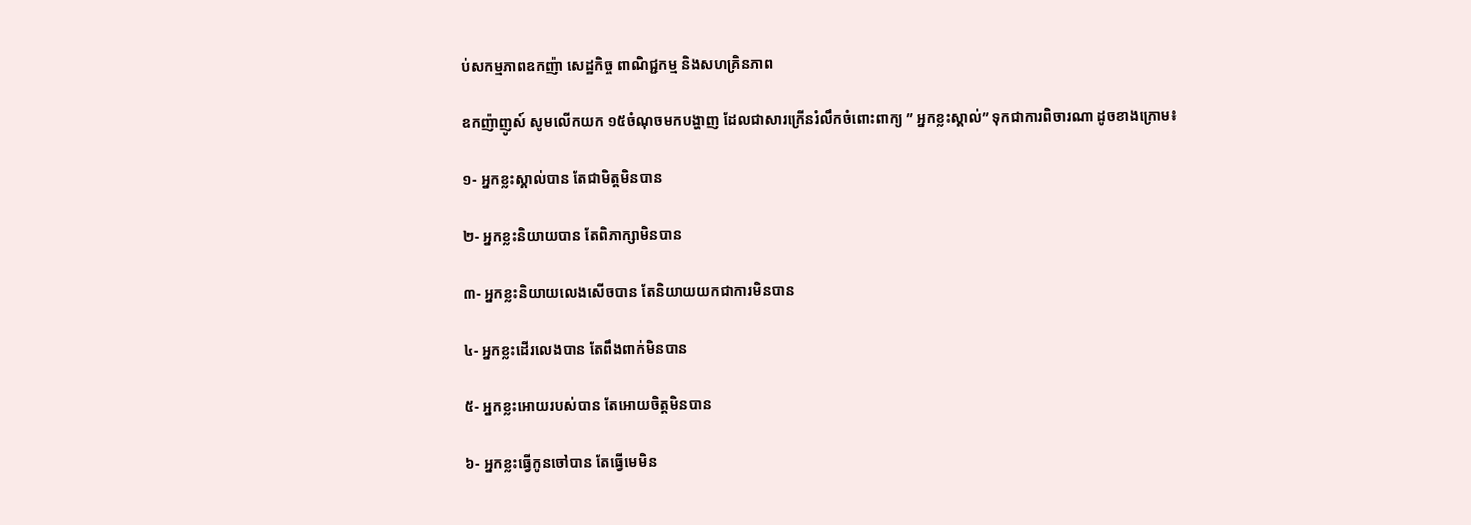ប់សកម្មភាពឧកញ៉ា សេដ្ឋកិច្ច ពាណិជ្ជកម្ម និងសហគ្រិនភាព

ឧកញ៉ាញូស៍ សូមលើកយក ១៥ចំណុចមកបង្ហាញ ដែលជាសារក្រើនរំលឹកចំពោះពាក្យ ” អ្នកខ្លះស្គាល់” ទុកជាការពិចារណា ដូចខាងក្រោម៖

១- អ្នកខ្លះស្គាល់បាន តែជាមិត្តមិនបាន

២- អ្នកខ្លះនិយាយបាន តែពិភាក្សាមិនបាន

៣- អ្នកខ្លះនិយាយលេងសើចបាន តែនិយាយយកជាការមិនបាន

៤- អ្នកខ្លះដើរលេងបាន តែពឹងពាក់មិនបាន

៥- អ្នកខ្លះអោយរបស់បាន តែអោយចិត្តមិនបាន

៦- អ្នកខ្លះធ្វើកូនចៅបាន តែធ្វើមេមិន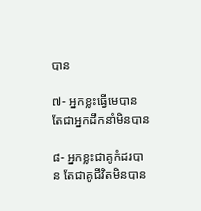បាន

៧- អ្នកខ្លះធ្វើមេបាន តែជាអ្នកដឹកនាំមិនបាន

៨- អ្នកខ្លះជាគូកំដរបាន តែជាគូជីវិតមិនបាន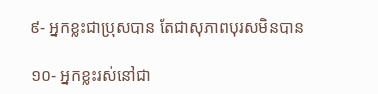៩- អ្នកខ្លះជាប្រុសបាន តែជាសុភាពបុរសមិនបាន

១០- អ្នកខ្លះរស់នៅជា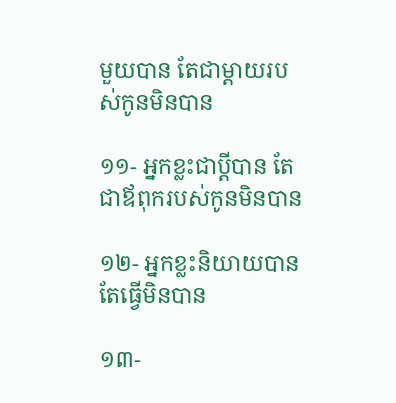មួយបាន តែជាម្ដាយរបស់កូនមិនបាន

១១- អ្នកខ្លះជាប្ដីបាន តែជាឪពុករបស់កូនមិនបាន

១២- អ្នកខ្លះនិយាយបាន តែធ្វើមិនបាន

១៣-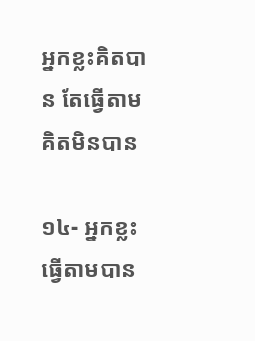អ្នកខ្លះគិតបាន តែធ្វើតាមគិតមិនបាន

១៤- អ្នកខ្លះធ្វើតាមបាន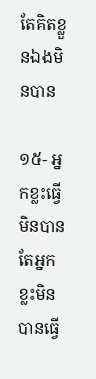តែគិតខ្លួនឯងមិនបាន

១៥- អ្នកខ្លះធ្វើមិនបាន  តែអ្នកខ្លះមិនបានធ្វើ